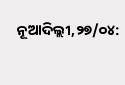ନୂଆଦିଲ୍ଲୀ,୨୭/୦୪: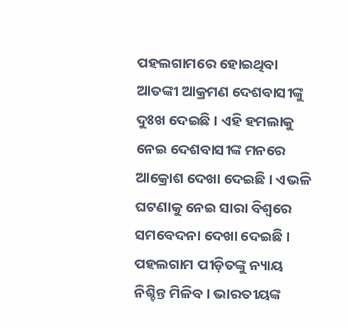ପହଲଗାମରେ ହୋଇଥିବା ଆତଙ୍କୀ ଆକ୍ରମଣ ଦେଶବାସୀଙ୍କୁ ଦୁଃଖ ଦେଇଛି । ଏହି ହମଲାକୁ ନେଇ ଦେଶବାସୀଙ୍କ ମନରେ ଆକ୍ରୋଶ ଦେଖା ଦେଇଛି । ଏଭଳି ଘଟଣାକୁ ନେଇ ସାରା ବିଶ୍ୱରେ ସମବେଦନା ଦେଖା ଦେଇଛି । ପହଲଗାମ ପୀଡ଼ିତଙ୍କୁ ନ୍ୟାୟ ନିଶ୍ଚିନ୍ତ ମିଳିବ । ଭାରତୀୟଙ୍କ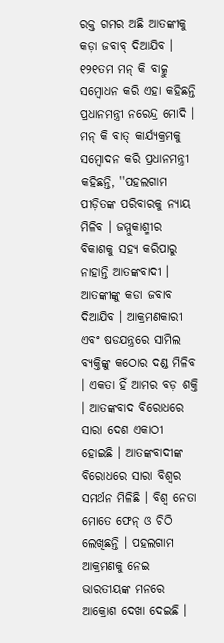ରକ୍ତ ଗମର ଅଛି ଆତଙ୍କୀକୁ କଡ଼ା ଜବାବ୍ ଦିଆଯିବ । ୧୨୧ତମ ମନ୍ କି ବାତ୍କୁ ସମ୍ବୋଧନ କରି ଏହା କହିଛନ୍ତି ପ୍ରଧାନମନ୍ତ୍ରୀ ନରେନ୍ଦ୍ର ମୋଦି ।
ମନ୍ କି ବାତ୍ କାର୍ଯ୍ୟକ୍ରମକୁ ସମ୍ବୋଦନ କରି ପ୍ରଧାନମନ୍ତ୍ରୀ କହିଛନ୍ତି, ''ପହଲଗାମ ପୀଡ଼ିତଙ୍କ ପରିବାରକୁ ନ୍ୟାୟ ମିଳିବ । ଜମ୍ମୁକାଶ୍ମୀର ବିକାଶକୁ ସହ୍ୟ କରିପାରୁ ନାହାନ୍ତି ଆତଙ୍କବାଦୀ । ଆତଙ୍କୀଙ୍କୁ କଡା ଜବାବ ଦିଆଯିବ । ଆକ୍ରମଣକାରୀ ଏବଂ ଷଡଯନ୍ତ୍ରରେ ସାମିଲ ବ୍ୟକ୍ତିଙ୍କୁ କଠୋର ଦଣ୍ଡ ମିଳିବ । ଏକତା ହିଁ ଆମର ବଡ଼ ଶକ୍ତି । ଆତଙ୍କବାଦ ବିରୋଧରେ ସାରା ଦେଶ ଏକାଠୀ ହୋଇଛି । ଆତଙ୍କବାଦୀଙ୍କ ବିରୋଧରେ ସାରା ବିଶ୍ୱର ସମର୍ଥନ ମିଳିଛି । ବିଶ୍ୱ ନେତା ମୋତେ ଫେନ୍ ଓ ଚିଠି ଲେଖିଛନ୍ତି । ପହଲଗାମ ଆକ୍ରମଣକୁ ନେଇ ଭାରତୀୟଙ୍କ ମନରେ ଆକ୍ରୋଶ ଦେଖା ଦେଇଛି ।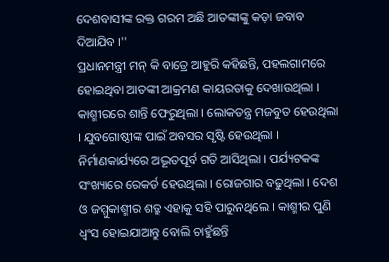ଦେଶବାସୀଙ୍କ ରକ୍ତ ଗରମ ଅଛି ଆତଙ୍କୀଙ୍କୁ କଡ଼ା ଜବାବ ଦିଆଯିବ ।''
ପ୍ରଧାନମନ୍ତ୍ରୀ ମନ୍ କି ବାତ୍ରେ ଆହୁରି କହିଛନ୍ତି, ପହଲଗାମରେ ହୋଇଥିବା ଆତଙ୍କୀ ଆକ୍ରମଣ କାୟରତାକୁ ଦେଖାଉଥିଲା । କାଶ୍ମୀରରେ ଶାନ୍ତି ଫେରୁଥିଲା । ଲୋକତନ୍ତ୍ର ମଜବୁତ ହେଉଥିଲା । ଯୁବଗୋଷ୍ଠୀଙ୍କ ପାଇଁ ଅବସର ସୃଷ୍ଟି ହେଉଥିଲା । ନିର୍ମାଣକାର୍ଯ୍ୟରେ ଅଦ୍ଭୂତପୂର୍ବ ଗତି ଆସିଥିଲା । ପର୍ଯ୍ୟଟକଙ୍କ ସଂଖ୍ୟାରେ ରେକର୍ଡ ହେଉଥିଲା । ରୋଜଗାର ବଢୁଥିଲା । ଦେଶ ଓ ଜମ୍ମୁକାଶ୍ମୀର ଶତ୍ରୁ ଏହାକୁ ସହି ପାରୁନଥିଲେ । କାଶ୍ମୀର ପୁଣି ଧ୍ୱଂସ ହୋଇଯାଆନ୍ତୁ ବୋଲି ଚାହୁଁଛନ୍ତି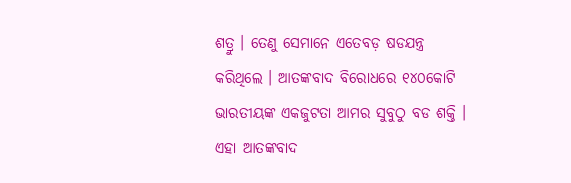ଶତ୍ରୁ । ତେଣୁ ସେମାନେ ଏତେବଡ଼ ଷଡଯନ୍ତ୍ର କରିଥିଲେ । ଆତଙ୍କବାଦ ବିରୋଧରେ ୧୪୦କୋଟି ଭାରତୀୟଙ୍କ ଏକଜୁଟତା ଆମର ସୁବୁଠୁ ବଡ ଶକ୍ତି । ଏହା ଆତଙ୍କବାଦ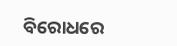ବିରୋଧରେ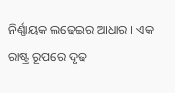ନିର୍ଣ୍ଣାୟକ ଲଢେଇର ଆଧାର । ଏକ ରାଷ୍ଟ୍ର ରୂପରେ ଦୃଢ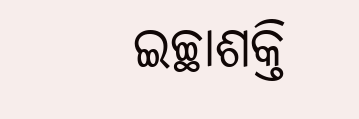ଇଚ୍ଛାଶକ୍ତି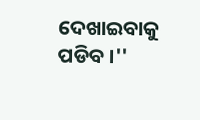ଦେଖାଇବାକୁ ପଡିବ ।''